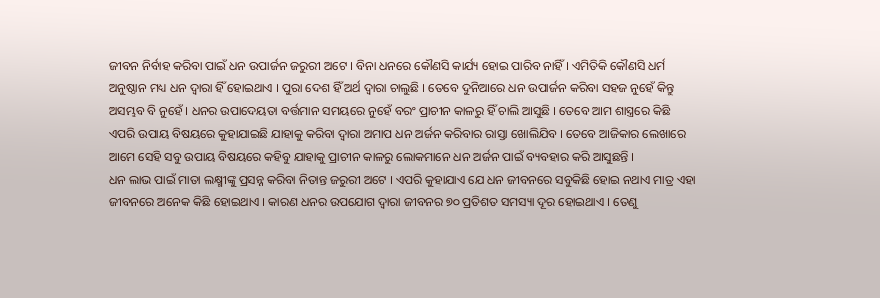ଜୀବନ ନିର୍ବାହ କରିବା ପାଇଁ ଧନ ଉପାର୍ଜନ ଜରୁରୀ ଅଟେ । ବିନା ଧନରେ କୌଣସି କାର୍ଯ୍ୟ ହୋଇ ପାରିବ ନାହିଁ । ଏମିତିକି କୌଣସି ଧର୍ମ ଅନୁଷ୍ଠାନ ମଧ୍ୟ ଧନ ଦ୍ୱାରା ହିଁ ହୋଇଥାଏ । ପୁରା ଦେଶ ହିଁ ଅର୍ଥ ଦ୍ୱାରା ଚାଲୁଛି । ତେବେ ଦୁନିଆରେ ଧନ ଉପାର୍ଜନ କରିବା ସହଜ ନୁହେଁ କିନ୍ତୁ ଅସମ୍ଭବ ବି ନୁହେଁ । ଧନର ଉପାଦେୟତା ବର୍ତ୍ତମାନ ସମୟରେ ନୁହେଁ ବରଂ ପ୍ରାଚୀନ କାଳରୁ ହିଁ ଚାଲି ଆସୁଛି । ତେବେ ଆମ ଶାସ୍ତ୍ରରେ କିଛି ଏପରି ଉପାୟ ବିଷୟରେ କୁହାଯାଇଛି ଯାହାକୁ କରିବା ଦ୍ୱାରା ଅମାପ ଧନ ଅର୍ଜନ କରିବାର ରାସ୍ତା ଖୋଲିଯିବ । ତେବେ ଆଜିକାର ଲେଖାରେ ଆମେ ସେହି ସବୁ ଉପାୟ ବିଷୟରେ କହିବୁ ଯାହାକୁ ପ୍ରାଚୀନ କାଳରୁ ଲୋକମାନେ ଧନ ଅର୍ଜନ ପାଇଁ ବ୍ୟବହାର କରି ଆସୁଛନ୍ତି ।
ଧନ ଲାଭ ପାଇଁ ମାତା ଲକ୍ଷ୍ମୀଙ୍କୁ ପ୍ରସନ୍ନ କରିବା ନିତାନ୍ତ ଜରୁରୀ ଅଟେ । ଏପରି କୁହାଯାଏ ଯେ ଧନ ଜୀବନରେ ସବୁକିଛି ହୋଇ ନଥାଏ ମାତ୍ର ଏହା ଜୀବନରେ ଅନେକ କିଛି ହୋଇଥାଏ । କାରଣ ଧନର ଉପଯୋଗ ଦ୍ୱାରା ଜୀବନର ୭୦ ପ୍ରତିଶତ ସମସ୍ୟା ଦୂର ହୋଇଥାଏ । ତେଣୁ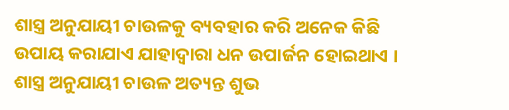ଶାସ୍ତ୍ର ଅନୁଯାୟୀ ଚାଉଳକୁ ବ୍ୟବହାର କରି ଅନେକ କିଛି ଉପାୟ କରାଯାଏ ଯାହାଦ୍ୱାରା ଧନ ଉପାର୍ଜନ ହୋଇଥାଏ । ଶାସ୍ତ୍ର ଅନୁଯାୟୀ ଚାଉଳ ଅତ୍ୟନ୍ତ ଶୁଭ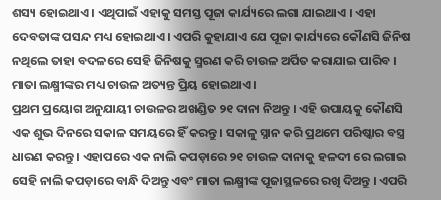ଶସ୍ୟ ହୋଇଥାଏ । ଏଥିପାଇଁ ଏହାକୁ ସମସ୍ତ ପୂଜା କାର୍ଯ୍ୟରେ ଲଗା ଯାଇଥାଏ । ଏହା ଦେବତାଙ୍କ ପସନ୍ଦ ମଧ୍ୟ ହୋଇଥାଏ । ଏପରି କୁହାଯାଏ ଯେ ପୂଜା କାର୍ଯ୍ୟରେ କୌଣସି ଜିନିଷ ନଥିଲେ ତାହା ବଦଳରେ ସେହି ଜିନିଷକୁ ସ୍ମରଣ କରି ଚାଉଳ ଅର୍ପିତ କରାଯାଇ ପାରିବ । ମାତା ଲକ୍ଷ୍ମୀଙ୍କର ମଧ୍ୟ ଚାଉଳ ଅତ୍ୟନ୍ତ ପ୍ରିୟ ହୋଇଥାଏ ।
ପ୍ରଥମ ପ୍ରୟୋଗ ଅନୁଯାୟୀ ଚାଉଳର ଅଖଣ୍ଡିତ ୨୧ ଦାନା ନିଅନ୍ତୁ । ଏହି ଉପାୟକୁ କୌଣସି ଏକ ଶୁଭ ଦିନରେ ସକାଳ ସମୟରେ ହିଁ କରନ୍ତୁ । ସକାଳୁ ସ୍ନାନ କରି ପ୍ରଥମେ ପରିଷ୍କାର ବସ୍ତ୍ର ଧାରଣ କରନ୍ତୁ । ଏହାପରେ ଏକ ନାଲି କପଡ଼ାରେ ୨୧ ଚାଉଳ ଦାନାକୁ ହଳଦୀ ରେ ଲଗାଇ ସେହି ନାଲି କପଡ଼ାରେ ବାନ୍ଧି ଦିଅନ୍ତୁ ଏବଂ ମାତା ଲକ୍ଷ୍ମୀଙ୍କ ପୂଜାସ୍ଥଳରେ ରଖି ଦିଅନ୍ତୁ । ଏପରି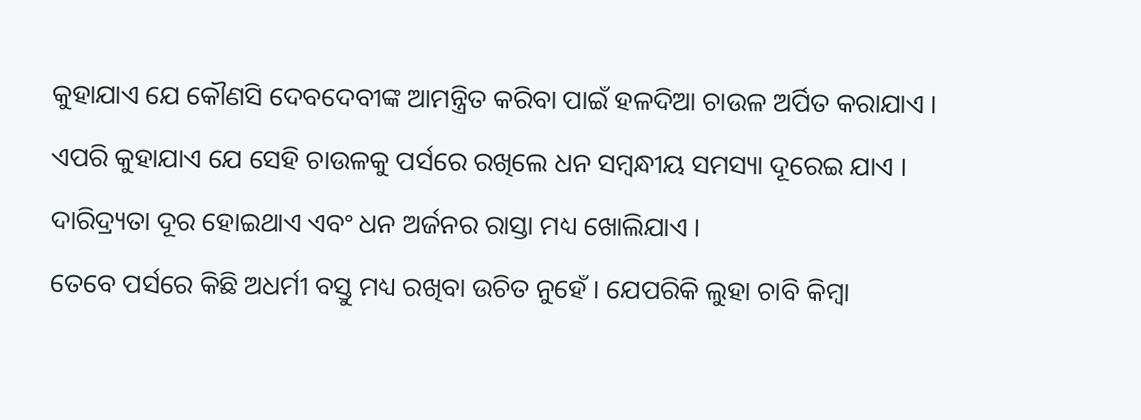କୁହାଯାଏ ଯେ କୌଣସି ଦେବଦେବୀଙ୍କ ଆମନ୍ତ୍ରିତ କରିବା ପାଇଁ ହଳଦିଆ ଚାଉଳ ଅର୍ପିତ କରାଯାଏ । ଏପରି କୁହାଯାଏ ଯେ ସେହି ଚାଉଳକୁ ପର୍ସରେ ରଖିଲେ ଧନ ସମ୍ବନ୍ଧୀୟ ସମସ୍ୟା ଦୂରେଇ ଯାଏ । ଦାରିଦ୍ର୍ୟତା ଦୂର ହୋଇଥାଏ ଏବଂ ଧନ ଅର୍ଜନର ରାସ୍ତା ମଧ୍ୟ ଖୋଲିଯାଏ ।
ତେବେ ପର୍ସରେ କିଛି ଅଧର୍ମୀ ବସ୍ତୁ ମଧ୍ୟ ରଖିବା ଉଚିତ ନୁହେଁ । ଯେପରିକି ଲୁହା ଚାବି କିମ୍ବା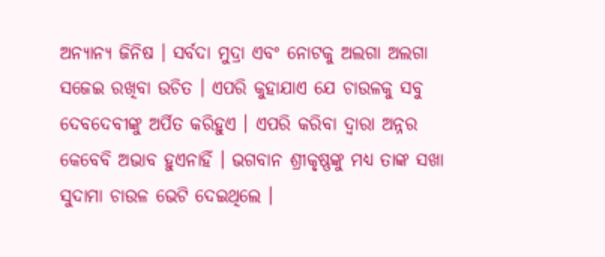ଅନ୍ୟାନ୍ୟ ଜିନିଷ । ସର୍ବଦା ମୁଦ୍ରା ଏବଂ ନୋଟକୁ ଅଲଗା ଅଲଗା ସଜେଇ ରଖିବା ଉଚିତ । ଏପରି କୁହାଯାଏ ଯେ ଚାଉଳକୁ ସବୁ ଦେବଦେବୀଙ୍କୁ ଅର୍ପିତ କରିହୁଏ । ଏପରି କରିବା ଦ୍ୱାରା ଅନ୍ନର କେବେବି ଅଭାବ ହୁଏନାହିଁ । ଭଗବାନ ଶ୍ରୀକୃଷ୍ଣଙ୍କୁ ମଧ୍ୟ ତାଙ୍କ ସଖା ସୁଦାମା ଚାଉଳ ଭେଟି ଦେଇଥିଲେ ।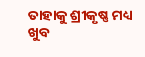ତାହାକୁ ଶ୍ରୀକୃଷ୍ଣ ମଧ୍ୟ ଖୁବ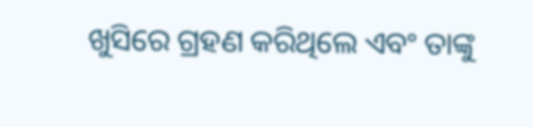ଖୁସିରେ ଗ୍ରହଣ କରିଥିଲେ ଏବଂ ତାଙ୍କୁ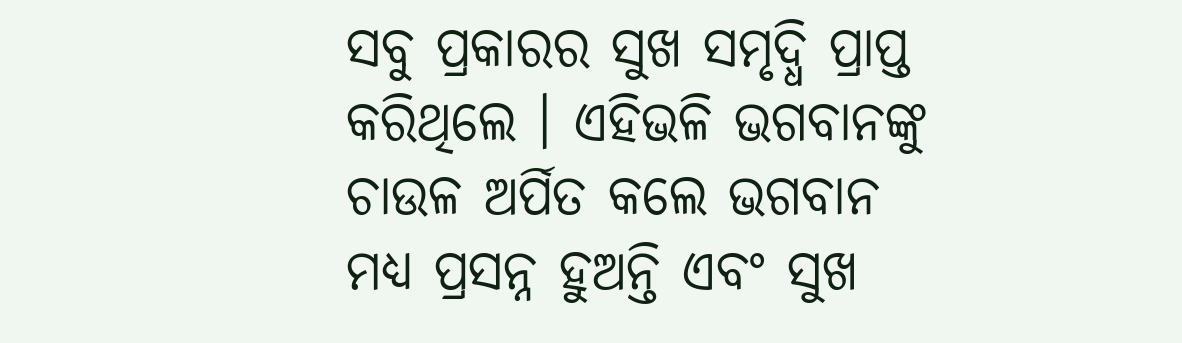ସବୁ ପ୍ରକାରର ସୁଖ ସମୃଦ୍ଧି ପ୍ରାପ୍ତ କରିଥିଲେ । ଏହିଭଳି ଭଗବାନଙ୍କୁ ଚାଉଳ ଅର୍ପିତ କଲେ ଭଗବାନ ମଧ୍ୟ ପ୍ରସନ୍ନ ହୁଅନ୍ତି ଏବଂ ସୁଖ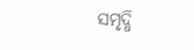ସମୃଦ୍ଧି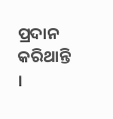ପ୍ରଦାନ କରିଥାନ୍ତି ।